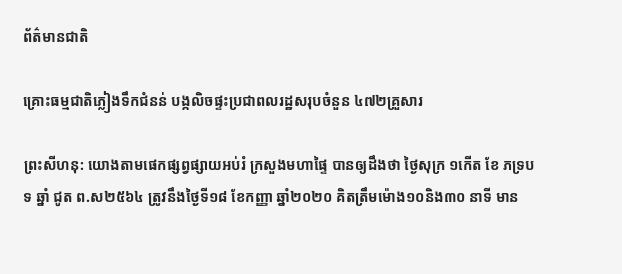ព័ត៌មានជាតិ

គ្រោះធម្មជាតិភ្លៀងទឹកជំនន់ បង្កលិចផ្ទះប្រជាពលរដ្ឋសរុបចំនួន ៤៧២គ្រួសារ

ព្រះសីហនុ: យោងតាមផេកផ្សព្វផ្សាយអប់រំ ក្រសួងមហាផ្ទៃ បានឲ្យដឹងថា ថ្ងៃសុក្រ ១កើត ខែ ភទ្របទ ឆ្នាំ ជូត ព.ស២៥៦៤ ត្រូវនឹងថ្ងៃទី១៨ ខែកញ្ញា ឆ្នាំ២០២០ គិតត្រឹមម៉ោង១០និង៣០ នាទី មាន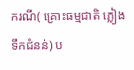ករណី( គ្រោះធម្មជាតិ ភ្លៀង ទឹកជំនន់) ប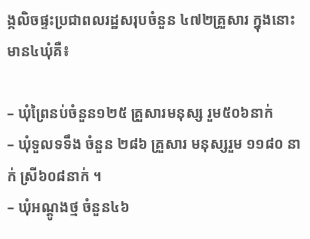ង្កលិចផ្ទះប្រជាពលរដ្ឋសរុបចំនួន ៤៧២គ្រួសារ ក្នុងនោះមាន៤ឃុំគឺ៖

– ឃុំព្រៃនប់ចំនួន១២៥ គ្រួសារមនុស្ស រួម៥០៦នាក់
– ឃុំទួលទទឹង ចំនួន ២៨៦ គ្រួសារ មនុស្សរួម ១១៨០ នាក់ ស្រី៦០៨នាក់ ។
– ឃុំអណ្តូងថ្ម ចំនួន៤៦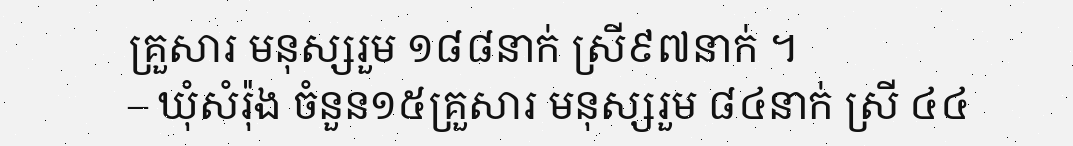គ្រួសារ មនុស្សរួម ១៨៨នាក់ ស្រី៩៧នាក់ ។
– ឃុំសំរ៉ុង ចំនួន១៥គ្រួសារ មនុស្សរួម ៨៤នាក់ ស្រី ៤៤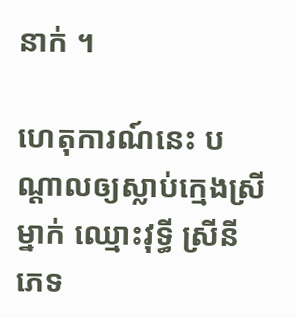នាក់ ។

ហេតុការណ៍នេះ បណ្តាលឲ្យស្លាប់ក្មេងស្រីម្នាក់ ឈ្មោះវុទ្ធី ស្រីនី ភេទ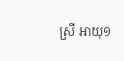ស្រី អាយុ១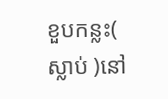ខួបកន្លះ( ស្លាប់ )នៅ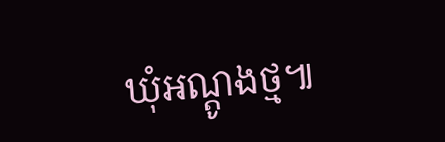ឃុំអណ្តូងថ្ម៕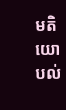មតិយោបល់